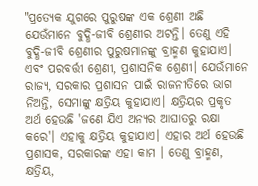"ପ୍ରତ୍ୟେକ ଯୁଗରେ ପୁରୁଷଙ୍କ ଏକ ଶ୍ରେଣୀ ଅଛି ଯେଉଁମାନେ ବୁଦ୍ଧି-ଜୀବି ଶ୍ରେଣୀର ଅଟନ୍ତି। ତେଣୁ ଏହି ବୁଦ୍ଧି-ଜୀବି ଶ୍ରେଣୀର ପୁରୁଷମାନଙ୍କୁ ବ୍ରାହ୍ମଣ କୁହାଯାଏ। ଏବଂ ପରବର୍ତ୍ତୀ ଶ୍ରେଣୀ, ପ୍ରଶାସନିକ ଶ୍ରେଣୀ। ଯେଉଁମାନେ ରାଜ୍ୟ, ସରକାର ପ୍ରଶାସନ ପାଇଁ ରାଜନୀତିରେ ଭାଗ ନିଅନ୍ତି, ସେମାଙ୍କୁ କ୍ଷତ୍ରିୟ କୁହାଯାଏ। କ୍ଷତ୍ରିୟର ପ୍ରକୃତ ଅର୍ଥ ହେଉଛି 'ଜଣେ ଯିଏ ଅନ୍ୟର ଆଘାତରୁ ରକ୍ଷା କରେ'। ଏହାକୁ କ୍ଷତ୍ରିୟ କୁହାଯାଏ। ଏହାର ଅର୍ଥ ହେଉଛି ପ୍ରଶାସକ, ସରକାରଙ୍କ ଏହା କାମ । ତେଣୁ ବ୍ରାହ୍ମଣ, କ୍ଷତ୍ରିୟ,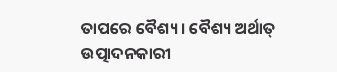ତାପରେ ବୈଶ୍ୟ । ବୈଶ୍ୟ ଅର୍ଥାତ୍ ଉତ୍ପାଦନକାରୀ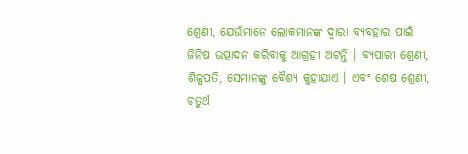ଶ୍ରେଣୀ, ଯେଉଁମାନେ ଲୋକମାନଙ୍କ ଦ୍ୱାରା ବ୍ୟବହାର ପାଇଁ ଜିନିଷ ଉତ୍ପାଦନ କରିବାକୁ ଆଗ୍ରହୀ ଅଟନ୍ତି । ବ୍ୟପାରୀ ଶ୍ରେଣୀ, ଶିଳ୍ପପତି, ସେମାନଙ୍କୁ ବୈଶ୍ୟ କୁହାଯାଏ । ଏବଂ ଶେଷ ଶ୍ରେଣୀ, ଚତୁର୍ଥ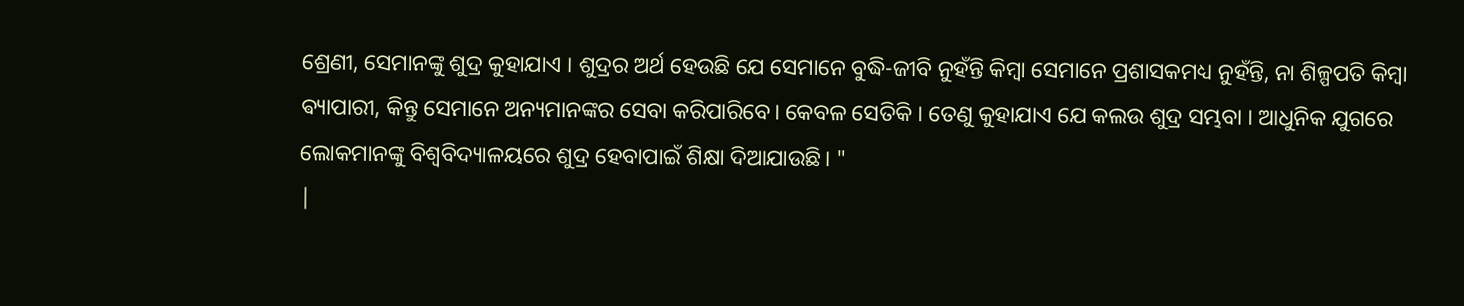ଶ୍ରେଣୀ, ସେମାନଙ୍କୁ ଶୁଦ୍ର କୁହାଯାଏ । ଶୁଦ୍ରର ଅର୍ଥ ହେଉଛି ଯେ ସେମାନେ ବୁଦ୍ଧି-ଜୀବି ନୁହଁନ୍ତି କିମ୍ବା ସେମାନେ ପ୍ରଶାସକମଧ୍ୟ ନୁହଁନ୍ତି, ନା ଶିଳ୍ପପତି କିମ୍ବା ଵ୍ୟାପାରୀ, କିନ୍ତୁ ସେମାନେ ଅନ୍ୟମାନଙ୍କର ସେବା କରିପାରିବେ। କେବଳ ସେତିକି । ତେଣୁ କୁହାଯାଏ ଯେ କଲଉ ଶୁଦ୍ର ସମ୍ଭବା । ଆଧୁନିକ ଯୁଗରେ ଲୋକମାନଙ୍କୁ ବିଶ୍ୱବିଦ୍ୟାଳୟରେ ଶୁଦ୍ର ହେବାପାଇଁ ଶିକ୍ଷା ଦିଆଯାଉଛି। "
|